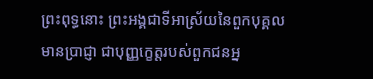ព្រះពុទ្ធនោះ ព្រះអង្គជាទីអាស្រ័យនៃពួកបុគ្គលមានប្រាជ្ញា ជាបុញ្ញក្ខេត្តរបស់ពួកជនអ្ន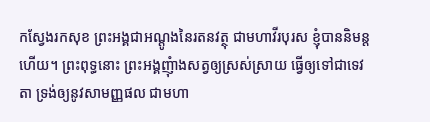កស្វែងរកសុខ ព្រះអង្គជាអណ្តូងនៃរតនវត្ថុ ជាមហាវីរបុរស ខ្ញុំបាននិមន្តហើយ។ ព្រះពុទ្ធនោះ ព្រះអង្គញុំាងសត្វឲ្យស្រស់ស្រាយ ធ្វើឲ្យទៅជាទេវតា ទ្រង់ឲ្យនូវសាមញ្ញផល ជាមហា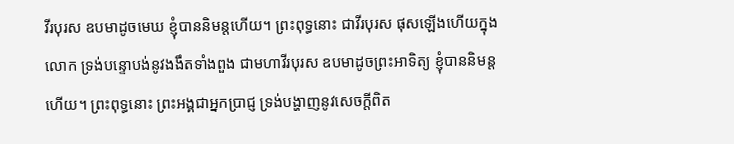វីរបុរស ឧបមាដូចមេឃ ខ្ញុំបាននិមន្តហើយ។ ព្រះពុទ្ធនោះ ជាវីរបុរស ផុសឡើងហើយក្នុងលោក ទ្រង់បន្ទោបង់នូវងងឹតទាំងពួង ជាមហាវីរបុរស ឧបមាដូចព្រះអាទិត្យ ខ្ញុំបាននិមន្តហើយ។ ព្រះពុទ្ធនោះ ព្រះអង្គជាអ្នកប្រាជ្ញ ទ្រង់បង្ហាញនូវសេចក្តីពិត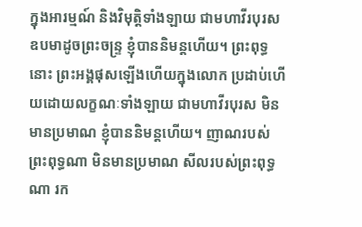ក្នុងអារម្មណ៍ និងវិមុត្តិទាំងឡាយ ជាមហាវីរបុរស ឧបមាដូចព្រះចន្ទ្រ ខ្ញុំបាននិមន្តហើយ។ ព្រះពុទ្ធនោះ ព្រះអង្គផុសឡើងហើយក្នុងលោក ប្រដាប់ហើយដោយលក្ខណៈទាំងឡាយ ជាមហាវីរបុរស មិនមានប្រមាណ ខ្ញុំបាននិមន្តហើយ។ ញាណរបស់ព្រះពុទ្ធណា មិនមានប្រមាណ សីលរបស់ព្រះពុទ្ធណា រក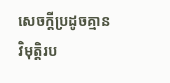សេចក្តីប្រដូចគ្មាន វិមុត្តិរប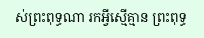ស់ព្រះពុទ្ធណា រកអ្វីស្មើគ្មាន ព្រះពុទ្ធ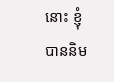នោះ ខ្ញុំបាននិម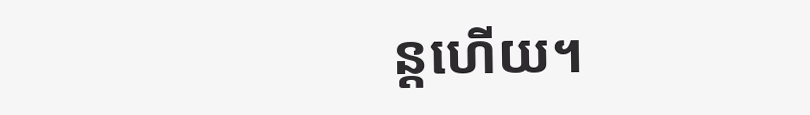ន្តហើយ។